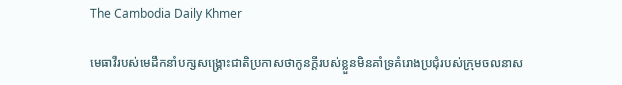The Cambodia Daily Khmer

មេធាវីរបស់មេដឹកនាំបក្សសង្គ្រោះជាតិប្រកាសថាកូនក្តីរបស់ខ្លួនមិនគាំទ្រគំរោងប្រជុំរបស់ក្រុមចលនាស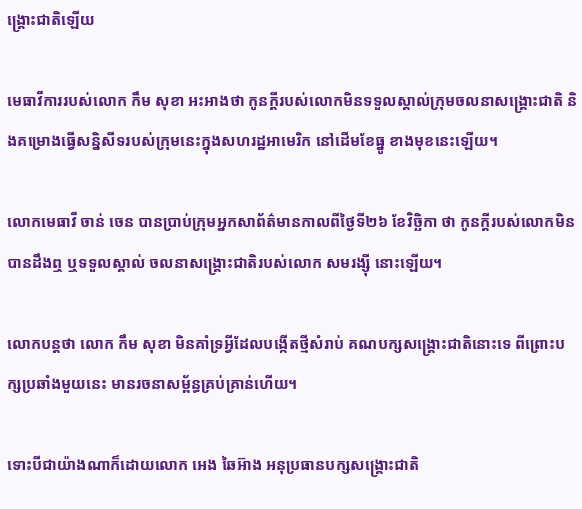ង្គ្រោះជាតិឡើយ

មេធាវីការរបស់លោក កឹម សុខា អះអាងថា កូនក្ដីរបស់លោកមិនទទួលស្គាល់ក្រុមចលនាសង្គ្រោះជាតិ និងគម្រោងធ្វើសន្និសីទរបស់ក្រុមនេះក្នុងសហរដ្ឋអាមេរិក នៅដើមខែធ្នូ ខាងមុខនេះឡើយ។

លោកមេធាវី ចាន់ ចេន បានប្រាប់ក្រុមអ្នកសាព័ត៌មានកាលពីថ្ងៃទី២៦ ខែវិច្ឆិកា ថា កូនក្តីរបស់លោកមិនបានដឹងឮ ឬទទួលស្គាល់ ចលនាសង្គ្រោះជាតិរបស់លោក សមរង្ស៊ី នោះឡើយ។

លោកបន្តថា លោក កឹម សុខា មិនគាំទ្រអ្វីដែលបង្កើតថ្មីសំរាប់ គណបក្សសង្គ្រោះជាតិនោះទេ ពីព្រោះបក្សប្រឆាំងមួយនេះ មានរចនាសម្ព័ន្ធគ្រប់គ្រាន់ហើយ។

ទោះបីជាយ៉ាងណាក៏ដោយលោក អេង ឆៃអ៊ាង អនុប្រធានបក្សសង្គ្រោះជាតិ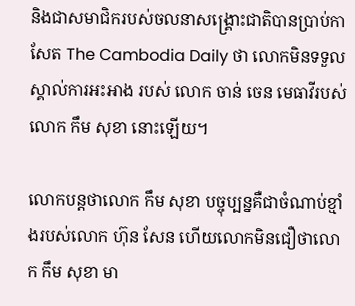និងជាសមាជិករបស់ចលនាសង្គ្រោះជាតិបានប្រាប់កាសែត The Cambodia Daily ថា លោកមិនទទួលស្គាល់ការអះអាង របស់ លោក ចាន់ ចេន មេធាវីរបស់ លោក កឹម សុខា នោះឡើយ។

លោកបន្តថាលោក កឹម សុខា បច្ចុប្បន្នគឺជាចំណាប់ខ្មាំងរបស់លោក ហ៊ុន សែន ហើយលោកមិនជឿថាលោក កឹម សុខា មា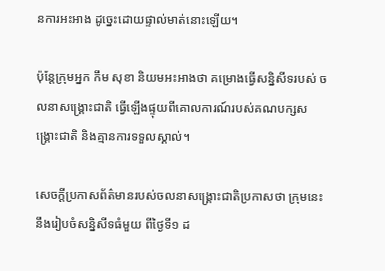នការអះអាង ដូច្នេះដោយផ្ទាល់មាត់នោះឡើយ។

ប៉ុន្តែក្រុមអ្នក កឹម សុខា និយមអះអាងថា គម្រោងធ្វើសន្និសីទរបស់ ចលនាសង្គ្រោះជាតិ ធ្វើឡើងផ្ទុយពីគោលការណ៍របស់គណបក្សសង្គ្រោះជាតិ និងគ្មានការទទួលស្គាល់។

សេចក្ដីប្រកាសព័ត៌មានរបស់ចលនាសង្គ្រោះជាតិប្រកាសថា ក្រុមនេះនឹងរៀបចំសន្និសីទធំមួយ ពីថ្ងៃទី១ ដ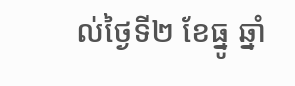ល់ថ្ងៃទី២ ខែធ្នូ ឆ្នាំ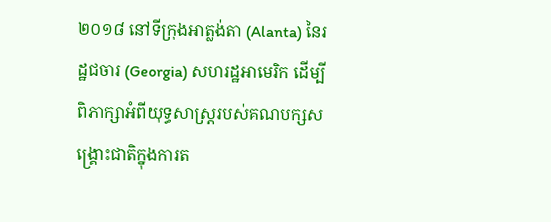២០១៨ នៅទីក្រុងអាត្លង់តា (Alanta) នៃរដ្ឋជចារ (Georgia) សហរដ្ឋអាមេរិក ដើម្បីពិភាក្សាអំពីយុទ្ធសាស្ដ្ររបស់គណបក្សសង្គ្រោះជាតិក្នុងការត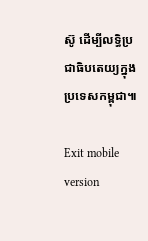ស៊ូ ដើម្បីលទ្ធិប្រជាធិបតេយ្យក្នុងប្រទេសកម្ពុជា៕

Exit mobile version